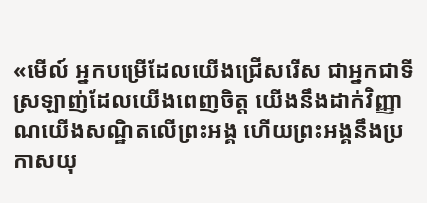«មើល៍ អ្នកបម្រើដែលយើងជ្រើសរើស ជាអ្នកជាទីស្រឡាញ់ដែលយើងពេញចិត្ត យើងនឹងដាក់វិញ្ញាណយើងសណ្ឋិតលើព្រះអង្គ ហើយព្រះអង្គនឹងប្រកាសយុ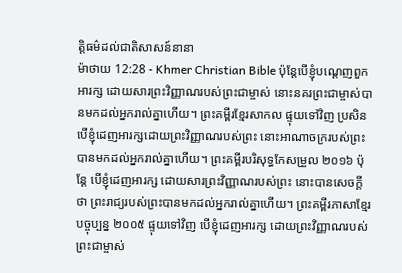ត្តិធម៌ដល់ជាតិសាសន៍នានា
ម៉ាថាយ 12:28 - Khmer Christian Bible ប៉ុន្ដែបើខ្ញុំបណ្ដេញពួកអារក្ស ដោយសារព្រះវិញ្ញាណរបស់ព្រះជាម្ចាស់ នោះនគរព្រះជាម្ចាស់បានមកដល់អ្នករាល់គ្នាហើយ។ ព្រះគម្ពីរខ្មែរសាកល ផ្ទុយទៅវិញ ប្រសិនបើខ្ញុំដេញអារក្សដោយព្រះវិញ្ញាណរបស់ព្រះ នោះអាណាចក្ររបស់ព្រះបានមកដល់អ្នករាល់គ្នាហើយ។ ព្រះគម្ពីរបរិសុទ្ធកែសម្រួល ២០១៦ ប៉ុន្តែ បើខ្ញុំដេញអារក្ស ដោយសារព្រះវិញ្ញាណរបស់ព្រះ នោះបានសេចក្ដីថា ព្រះរាជ្យរបស់ព្រះបានមកដល់អ្នករាល់គ្នាហើយ។ ព្រះគម្ពីរភាសាខ្មែរបច្ចុប្បន្ន ២០០៥ ផ្ទុយទៅវិញ បើខ្ញុំដេញអារក្ស ដោយព្រះវិញ្ញាណរបស់ព្រះជាម្ចាស់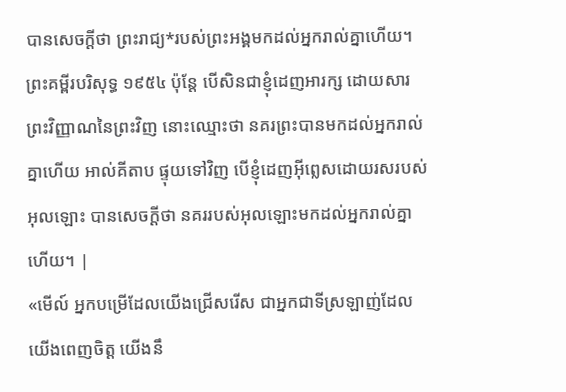បានសេចក្ដីថា ព្រះរាជ្យ*របស់ព្រះអង្គមកដល់អ្នករាល់គ្នាហើយ។ ព្រះគម្ពីរបរិសុទ្ធ ១៩៥៤ ប៉ុន្តែ បើសិនជាខ្ញុំដេញអារក្ស ដោយសារព្រះវិញ្ញាណនៃព្រះវិញ នោះឈ្មោះថា នគរព្រះបានមកដល់អ្នករាល់គ្នាហើយ អាល់គីតាប ផ្ទុយទៅវិញ បើខ្ញុំដេញអ៊ីព្លេសដោយរសរបស់អុលឡោះ បានសេចក្ដីថា នគររបស់អុលឡោះមកដល់អ្នករាល់គ្នាហើយ។ |
«មើល៍ អ្នកបម្រើដែលយើងជ្រើសរើស ជាអ្នកជាទីស្រឡាញ់ដែលយើងពេញចិត្ត យើងនឹ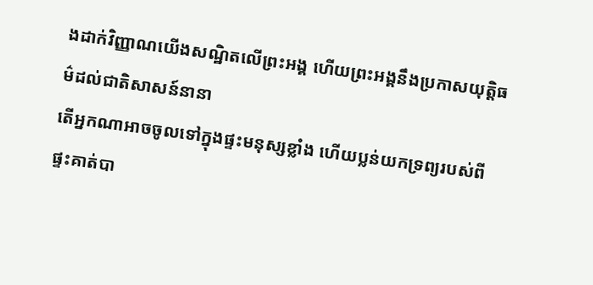ងដាក់វិញ្ញាណយើងសណ្ឋិតលើព្រះអង្គ ហើយព្រះអង្គនឹងប្រកាសយុត្តិធម៌ដល់ជាតិសាសន៍នានា
តើអ្នកណាអាចចូលទៅក្នុងផ្ទះមនុស្សខ្លាំង ហើយប្លន់យកទ្រព្យរបស់ពីផ្ទះគាត់បា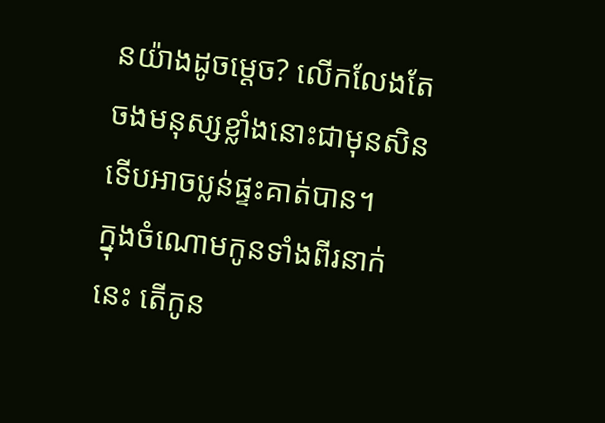នយ៉ាងដូចម្ដេច? លើកលែងតែចងមនុស្សខ្លាំងនោះជាមុនសិន ទើបអាចប្លន់ផ្ទះគាត់បាន។
ក្នុងចំណោមកូនទាំងពីរនាក់នេះ តើកូន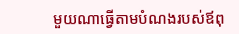មួយណាធ្វើតាមបំណងរបស់ឪពុ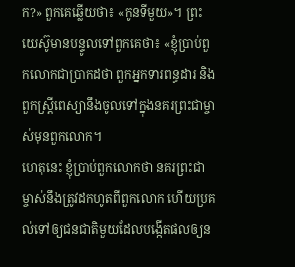ក?» ពួកគេឆ្លើយថា៖ «កូនទីមួយ»។ ព្រះយេស៊ូមានបន្ទូលទៅពួកគេថា៖ «ខ្ញុំប្រាប់ពួកលោកជាប្រាកដថា ពួកអ្នកទារពន្ធដារ និងពួកស្ដ្រីពេស្យានឹងចូលទៅក្នុងនគរព្រះជាម្ចាស់មុនពួកលោក។
ហេតុនេះ ខ្ញុំប្រាប់ពួកលោកថា នគរព្រះជាម្ចាស់នឹងត្រូវដកហូតពីពួកលោក ហើយប្រគល់ទៅឲ្យជនជាតិមួយដែលបង្កើតផលឲ្យន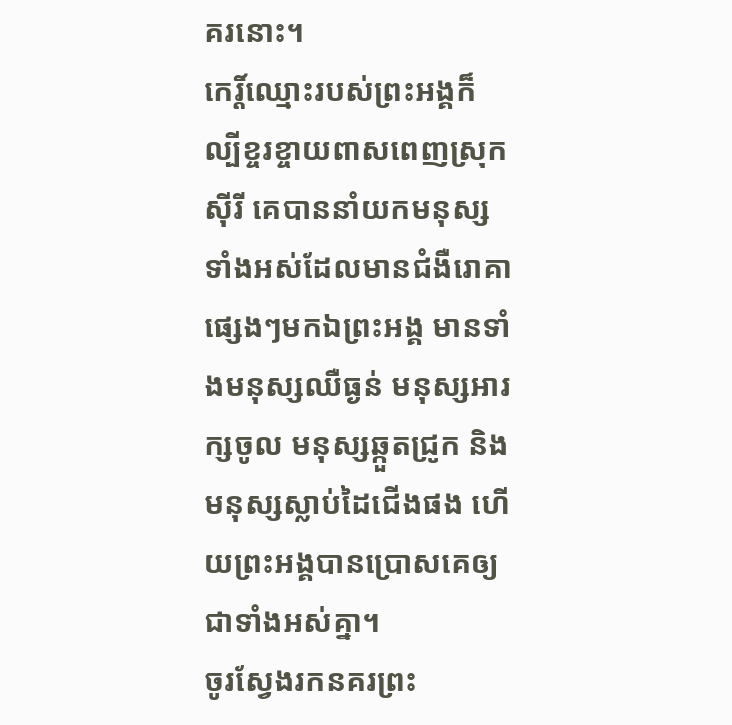គរនោះ។
កេរ្ដិ៍ឈ្មោះរបស់ព្រះអង្គក៏ល្បីខ្ចរខ្ចាយពាសពេញស្រុកស៊ីរី គេបាននាំយកមនុស្សទាំងអស់ដែលមានជំងឺរោគាផ្សេងៗមកឯព្រះអង្គ មានទាំងមនុស្សឈឺធ្ងន់ មនុស្សអារក្សចូល មនុស្សឆ្កួតជ្រូក និងមនុស្សស្លាប់ដៃជើងផង ហើយព្រះអង្គបានប្រោសគេឲ្យជាទាំងអស់គ្នា។
ចូរស្វែងរកនគរព្រះ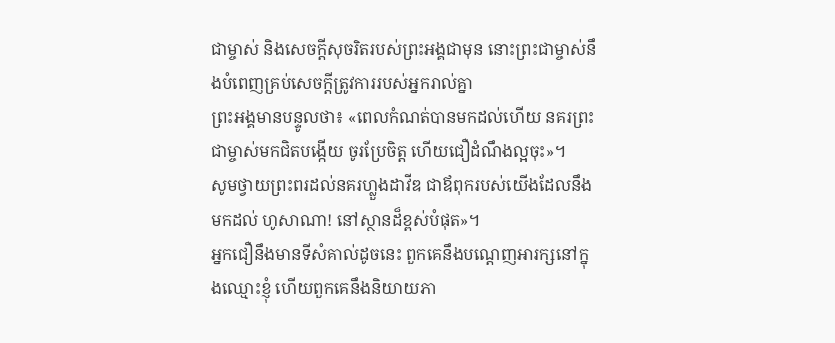ជាម្ចាស់ និងសេចក្ដីសុចរិតរបស់ព្រះអង្គជាមុន នោះព្រះជាម្ចាស់នឹងបំពេញគ្រប់សេចក្ដីត្រូវការរបស់អ្នករាល់គ្នា
ព្រះអង្គមានបន្ទូលថា៖ «ពេលកំណត់បានមកដល់ហើយ នគរព្រះជាម្ចាស់មកជិតបង្កើយ ចូរប្រែចិត្ដ ហើយជឿដំណឹងល្អចុះ»។
សូមថ្វាយព្រះពរដល់នគរហ្លួងដាវីឌ ជាឪពុករបស់យើងដែលនឹងមកដល់ ហូសាណា! នៅស្ថានដ៏ខ្ពស់បំផុត»។
អ្នកជឿនឹងមានទីសំគាល់ដូចនេះ ពួកគេនឹងបណ្ដេញអារក្សនៅក្នុងឈ្មោះខ្ញុំ ហើយពួកគេនឹងនិយាយភា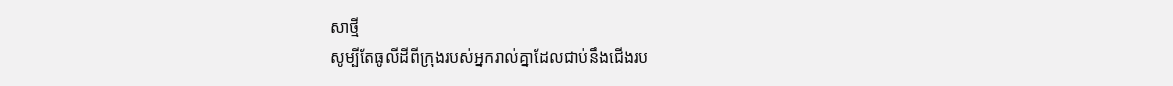សាថ្មី
សូម្បីតែធូលីដីពីក្រុងរបស់អ្នករាល់គ្នាដែលជាប់នឹងជើងរប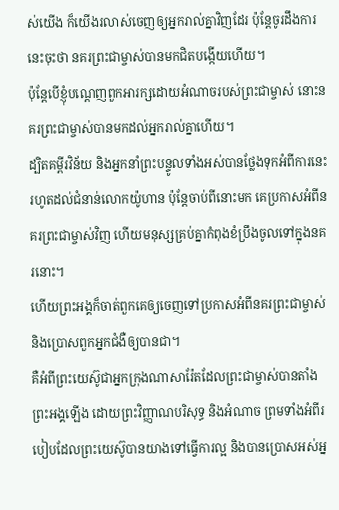ស់យើង ក៏យើងរលាស់ចេញឲ្យអ្នករាល់គ្នាវិញដែរ ប៉ុន្ដែចូរដឹងការនេះចុះថា នគរព្រះជាម្ចាស់បានមកជិតបង្កើយហើយ។
ប៉ុន្ដែបើខ្ញុំបណ្ដេញពួកអារក្សដោយអំណាចរបស់ព្រះជាម្ចាស់ នោះនគរព្រះជាម្ចាស់បានមកដល់អ្នករាល់គ្នាហើយ។
ដ្បិតគម្ពីរវិន័យ និងអ្នកនាំព្រះបន្ទូលទាំងអស់បានថ្លែងទុកអំពីការនេះរហូតដល់ជំនាន់លោកយ៉ូហាន ប៉ុន្ដែចាប់ពីនោះមក គេប្រកាសអំពីនគរព្រះជាម្ចាស់វិញ ហើយមនុស្សគ្រប់គ្នាកំពុងខំប្រឹងចូលទៅក្នុងនគរនោះ។
ហើយព្រះអង្គក៏ចាត់ពួកគេឲ្យចេញទៅប្រកាសអំពីនគរព្រះជាម្ចាស់ និងប្រោសពួកអ្នកជំងឺឲ្យបានជា។
គឺអំពីព្រះយេស៊ូជាអ្នកក្រុងណាសារ៉ែតដែលព្រះជាម្ចាស់បានតាំងព្រះអង្គឡើង ដោយព្រះវិញ្ញាណបរិសុទ្ធ និងអំណាច ព្រមទាំងអំពីរបៀបដែលព្រះយេស៊ូបានយាងទៅធ្វើការល្អ និងបានប្រោសអស់អ្ន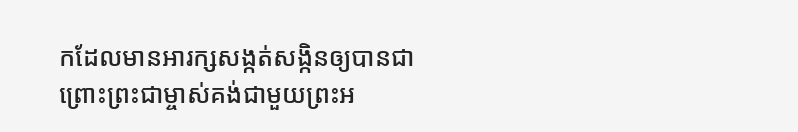កដែលមានអារក្សសង្កត់សង្កិនឲ្យបានជា ព្រោះព្រះជាម្ចាស់គង់ជាមួយព្រះអ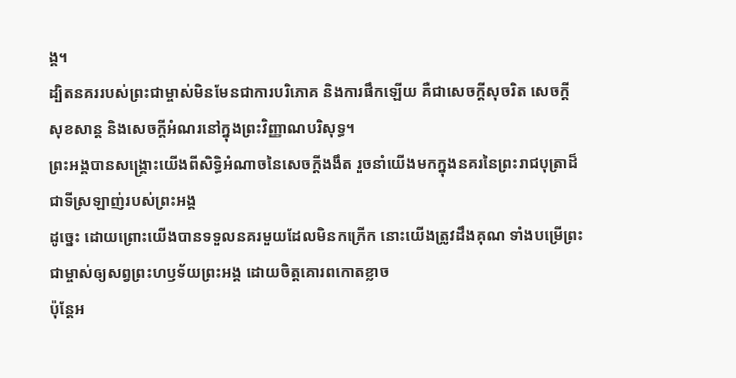ង្គ។
ដ្បិតនគររបស់ព្រះជាម្ចាស់មិនមែនជាការបរិភោគ និងការផឹកឡើយ គឺជាសេចក្ដីសុចរិត សេចក្ដីសុខសាន្ត និងសេចក្ដីអំណរនៅក្នុងព្រះវិញ្ញាណបរិសុទ្ធ។
ព្រះអង្គបានសង្គ្រោះយើងពីសិទ្ធិអំណាចនៃសេចក្ដីងងឹត រួចនាំយើងមកក្នុងនគរនៃព្រះរាជបុត្រាដ៏ជាទីស្រឡាញ់របស់ព្រះអង្គ
ដូច្នេះ ដោយព្រោះយើងបានទទួលនគរមួយដែលមិនកក្រើក នោះយើងត្រូវដឹងគុណ ទាំងបម្រើព្រះជាម្ចាស់ឲ្យសព្វព្រះហឫទ័យព្រះអង្គ ដោយចិត្ដគោរពកោតខ្លាច
ប៉ុន្ដែអ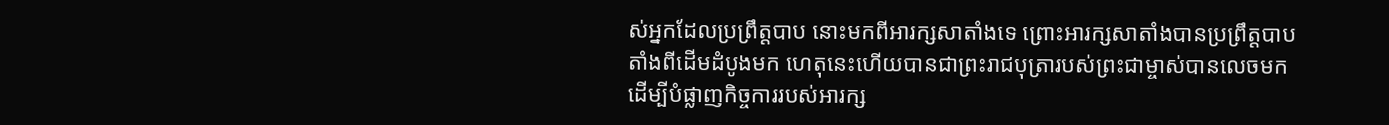ស់អ្នកដែលប្រព្រឹត្ដបាប នោះមកពីអារក្សសាតាំងទេ ព្រោះអារក្សសាតាំងបានប្រព្រឹត្ដបាបតាំងពីដើមដំបូងមក ហេតុនេះហើយបានជាព្រះរាជបុត្រារបស់ព្រះជាម្ចាស់បានលេចមក ដើម្បីបំផ្លាញកិច្ចការរបស់អារក្ស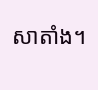សាតាំង។